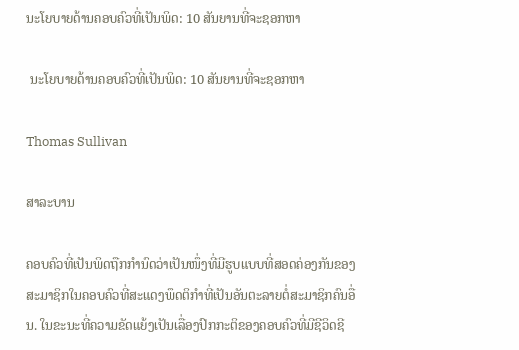ນະໂຍບາຍດ້ານຄອບຄົວທີ່ເປັນພິດ: 10 ສັນຍານທີ່ຈະຊອກຫາ

 ນະໂຍບາຍດ້ານຄອບຄົວທີ່ເປັນພິດ: 10 ສັນຍານທີ່ຈະຊອກຫາ

Thomas Sullivan

ສາລະບານ

ຄອບຄົວທີ່ເປັນພິດຖືກກຳນົດວ່າເປັນໜຶ່ງທີ່ມີຮູບແບບທີ່ສອດຄ່ອງກັນຂອງສະມາຊິກໃນຄອບຄົວທີ່ສະແດງພຶດຕິກຳທີ່ເປັນອັນຕະລາຍຕໍ່ສະມາຊິກຄົນອື່ນ. ໃນຂະນະທີ່ຄວາມຂັດແຍ້ງເປັນເລື່ອງປົກກະຕິຂອງຄອບຄົວທີ່ມີຊີວິດຊີ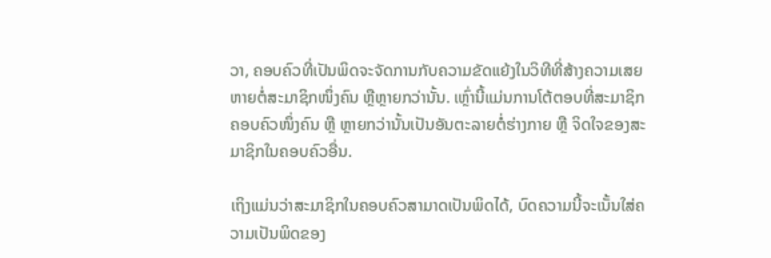ວາ, ຄອບຄົວທີ່ເປັນພິດຈະຈັດການກັບຄວາມຂັດແຍ້ງໃນວິທີທີ່ສ້າງຄວາມເສຍຫາຍຕໍ່ສະມາຊິກໜຶ່ງຄົນ ຫຼືຫຼາຍກວ່ານັ້ນ. ເຫຼົ່ານີ້ແມ່ນການໂຕ້ຕອບທີ່ສະມາຊິກຄອບຄົວໜຶ່ງຄົນ ຫຼື ຫຼາຍກວ່ານັ້ນເປັນອັນຕະລາຍຕໍ່ຮ່າງກາຍ ຫຼື ຈິດໃຈຂອງສະມາຊິກໃນຄອບຄົວອື່ນ.

ເຖິງແມ່ນວ່າສະມາຊິກໃນຄອບຄົວສາມາດເປັນພິດໄດ້, ບົດຄວາມນີ້ຈະເນັ້ນໃສ່ຄວາມເປັນພິດຂອງ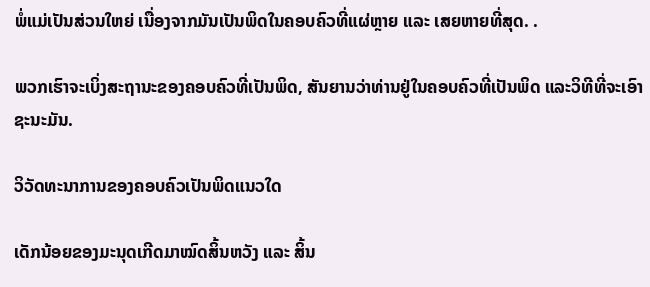ພໍ່ແມ່ເປັນສ່ວນໃຫຍ່ ເນື່ອງຈາກມັນເປັນພິດໃນຄອບຄົວທີ່ແຜ່ຫຼາຍ ແລະ ເສຍຫາຍທີ່ສຸດ. .

ພວກເຮົາຈະເບິ່ງສະຖານະຂອງຄອບຄົວທີ່ເປັນພິດ, ສັນຍານວ່າທ່ານຢູ່ໃນຄອບຄົວທີ່ເປັນພິດ ແລະວິທີທີ່ຈະເອົາຊະນະມັນ.

ວິວັດທະນາການຂອງຄອບຄົວເປັນພິດແນວໃດ

ເດັກນ້ອຍຂອງມະນຸດເກີດມາໝົດສິ້ນຫວັງ ແລະ ສິ້ນ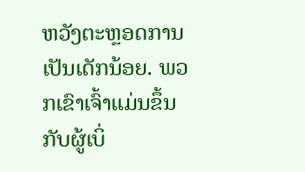ຫວັງຕະຫຼອດການເປັນເດັກນ້ອຍ. ພວກເຂົາເຈົ້າແມ່ນຂຶ້ນກັບຜູ້ເບິ່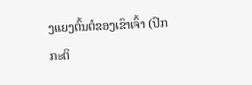ງແຍງຕົ້ນຕໍຂອງເຂົາເຈົ້າ (ປົກກະຕິ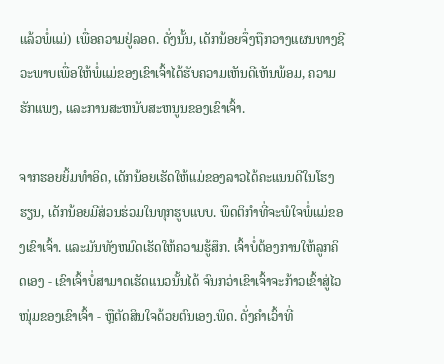ແລ້ວພໍ່ແມ່) ເພື່ອຄວາມຢູ່ລອດ. ດັ່ງນັ້ນ, ເດັກນ້ອຍຈຶ່ງຖືກວາງແຜນທາງຊີວະພາບເພື່ອໃຫ້ພໍ່ແມ່ຂອງເຂົາເຈົ້າໄດ້ຮັບຄວາມເຫັນດີເຫັນພ້ອມ, ຄວາມຮັກແພງ, ແລະການສະຫນັບສະຫນູນຂອງເຂົາເຈົ້າ.

ຈາກຮອຍຍິ້ມທໍາອິດ, ເດັກນ້ອຍເຮັດໃຫ້ແມ່ຂອງລາວໄດ້ຄະແນນດີໃນໂຮງຮຽນ, ເດັກນ້ອຍມີສ່ວນຮ່ວມໃນທຸກຮູບແບບ. ພຶດຕິກໍາທີ່ຈະພໍໃຈພໍ່ແມ່ຂອງເຂົາເຈົ້າ. ແລະມັນທັງຫມົດເຮັດໃຫ້ຄວາມຮູ້ສຶກ. ເຈົ້າບໍ່ຕ້ອງການໃຫ້ລູກຄິດເອງ - ເຂົາເຈົ້າບໍ່ສາມາດເຮັດແນວນັ້ນໄດ້ ຈົນກວ່າເຂົາເຈົ້າຈະກ້າວເຂົ້າສູ່ໄວໜຸ່ມຂອງເຂົາເຈົ້າ - ຫຼືຕັດສິນໃຈດ້ວຍຕົນເອງ.ພິດ. ດັ່ງຄຳເວົ້າທີ່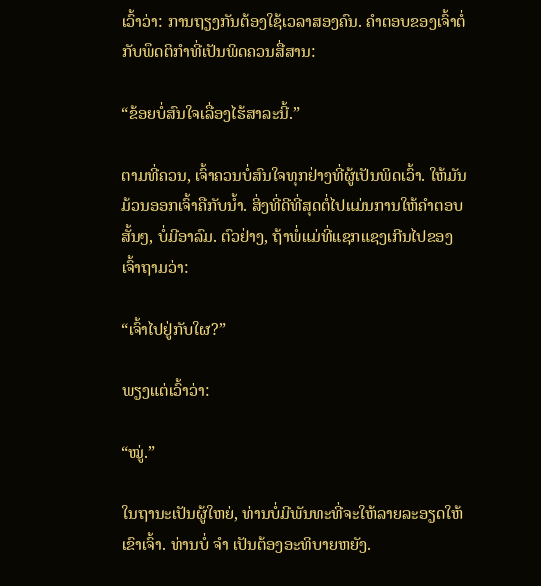ເວົ້າວ່າ: ການຖຽງກັນຕ້ອງໃຊ້ເວລາສອງຄົນ. ຄຳຕອບຂອງເຈົ້າຕໍ່ກັບພຶດຕິກຳທີ່ເປັນພິດຄວນສື່ສານ:

“ຂ້ອຍບໍ່ສົນໃຈເລື່ອງໄຮ້ສາລະນີ້.”

ຕາມທີ່ຄວນ, ເຈົ້າຄວນບໍ່ສົນໃຈທຸກຢ່າງທີ່ຜູ້ເປັນພິດເວົ້າ. ໃຫ້ມັນມ້ວນອອກເຈົ້າຄືກັບນ້ຳ. ສິ່ງທີ່ດີທີ່ສຸດຕໍ່ໄປແມ່ນການໃຫ້ຄໍາຕອບສັ້ນໆ, ບໍ່ມີອາລົມ. ຕົວຢ່າງ, ຖ້າພໍ່ແມ່ທີ່ແຊກແຊງເກີນໄປຂອງເຈົ້າຖາມວ່າ:

“ເຈົ້າໄປຢູ່ກັບໃຜ?”

ພຽງແຕ່ເວົ້າວ່າ:

“ໝູ່.”

ໃນຖານະເປັນຜູ້ໃຫຍ່, ທ່ານບໍ່ມີພັນທະທີ່ຈະໃຫ້ລາຍລະອຽດໃຫ້ເຂົາເຈົ້າ. ທ່ານບໍ່ ຈຳ ເປັນຕ້ອງອະທິບາຍຫຍັງ.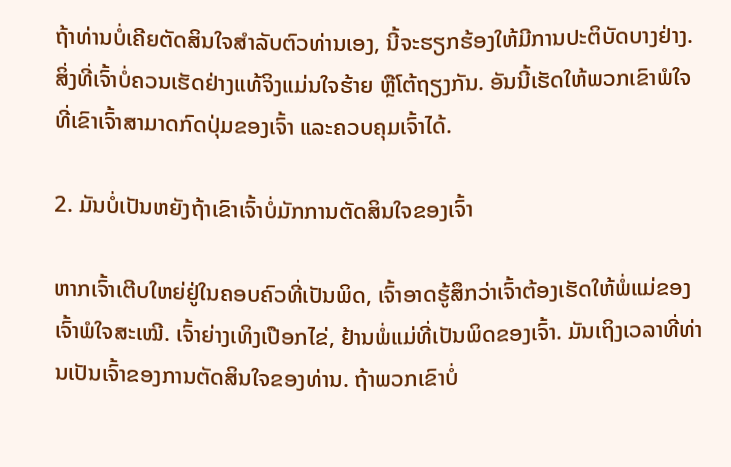ຖ້າທ່ານບໍ່ເຄີຍຕັດສິນໃຈສໍາລັບຕົວທ່ານເອງ, ນີ້ຈະຮຽກຮ້ອງໃຫ້ມີການປະຕິບັດບາງຢ່າງ. ສິ່ງທີ່ເຈົ້າບໍ່ຄວນເຮັດຢ່າງແທ້ຈິງແມ່ນໃຈຮ້າຍ ຫຼືໂຕ້ຖຽງກັນ. ອັນນີ້ເຮັດໃຫ້ພວກເຂົາພໍໃຈທີ່ເຂົາເຈົ້າສາມາດກົດປຸ່ມຂອງເຈົ້າ ແລະຄວບຄຸມເຈົ້າໄດ້.

2. ມັນບໍ່ເປັນຫຍັງຖ້າເຂົາເຈົ້າບໍ່ມັກການຕັດສິນໃຈຂອງເຈົ້າ

ຫາກເຈົ້າເຕີບໃຫຍ່ຢູ່ໃນຄອບຄົວທີ່ເປັນພິດ, ເຈົ້າອາດຮູ້ສຶກວ່າເຈົ້າຕ້ອງເຮັດໃຫ້ພໍ່ແມ່ຂອງເຈົ້າພໍໃຈສະເໝີ. ເຈົ້າຍ່າງເທິງເປືອກໄຂ່, ຢ້ານພໍ່ແມ່ທີ່ເປັນພິດຂອງເຈົ້າ. ມັນເຖິງເວລາທີ່ທ່ານເປັນເຈົ້າຂອງການຕັດສິນໃຈຂອງທ່ານ. ຖ້າພວກເຂົາບໍ່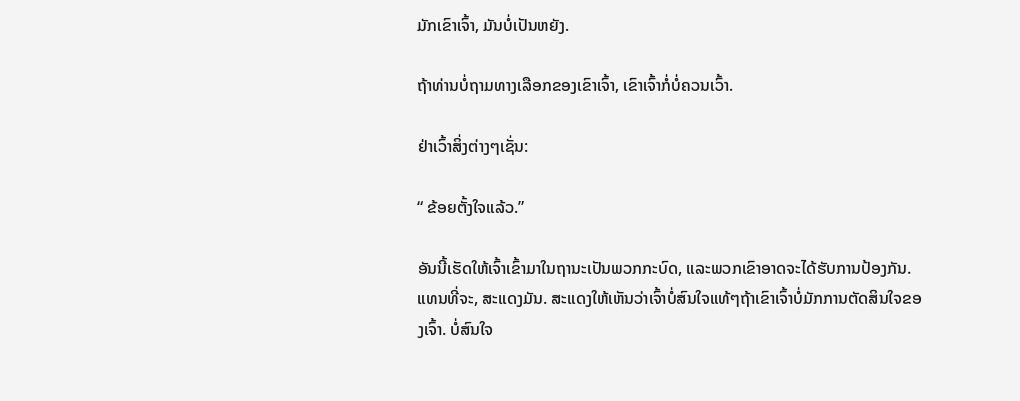ມັກເຂົາເຈົ້າ, ມັນບໍ່ເປັນຫຍັງ.

ຖ້າທ່ານບໍ່ຖາມທາງເລືອກຂອງເຂົາເຈົ້າ, ເຂົາເຈົ້າກໍ່ບໍ່ຄວນເວົ້າ.

ຢ່າເວົ້າສິ່ງຕ່າງໆເຊັ່ນ:

“ ຂ້ອຍຕັ້ງໃຈແລ້ວ.”

ອັນນີ້ເຮັດໃຫ້ເຈົ້າເຂົ້າມາໃນຖານະເປັນພວກກະບົດ, ແລະພວກເຂົາອາດຈະໄດ້ຮັບການປ້ອງກັນ. ແທນທີ່ຈະ, ສະແດງມັນ. ສະແດງໃຫ້ເຫັນວ່າເຈົ້າບໍ່ສົນໃຈແທ້ໆຖ້າເຂົາເຈົ້າບໍ່ມັກການຕັດສິນໃຈຂອງເຈົ້າ. ບໍ່ສົນໃຈ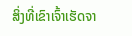ສິ່ງທີ່ເຂົາເຈົ້າເຮັດຈາ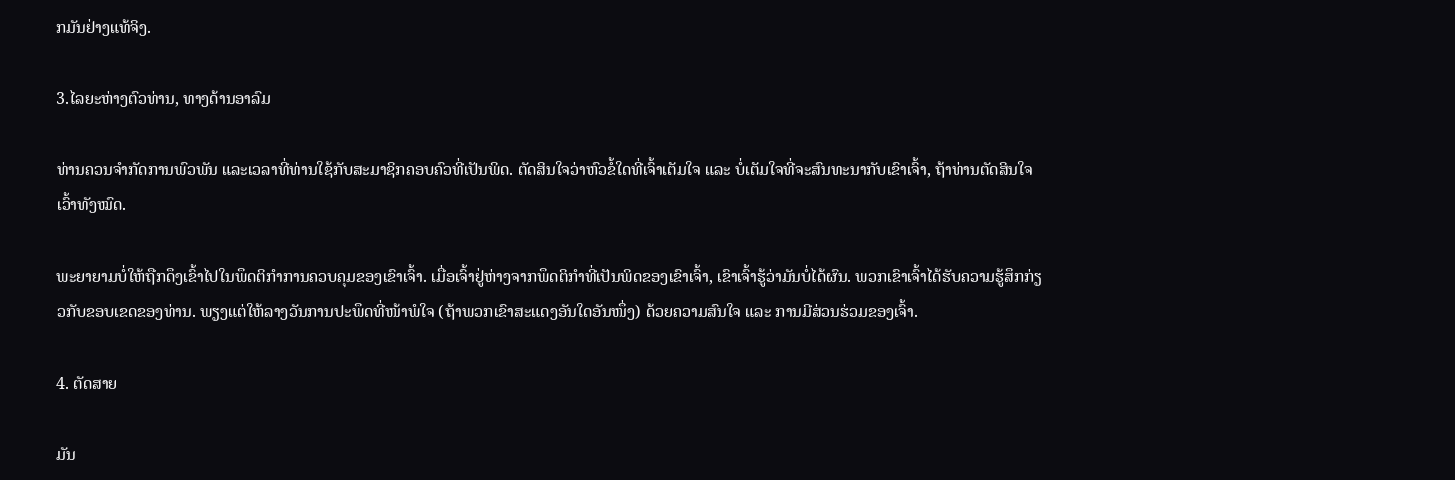ກມັນຢ່າງແທ້ຈິງ.

3.ໄລຍະຫ່າງຕົວທ່ານ, ທາງດ້ານອາລົມ

ທ່ານຄວນຈຳກັດການພົວພັນ ແລະເວລາທີ່ທ່ານໃຊ້ກັບສະມາຊິກຄອບຄົວທີ່ເປັນພິດ. ຕັດສິນໃຈວ່າຫົວຂໍ້ໃດທີ່ເຈົ້າເຕັມໃຈ ແລະ ບໍ່ເຕັມໃຈທີ່ຈະສົນທະນາກັບເຂົາເຈົ້າ, ຖ້າທ່ານຕັດສິນໃຈເວົ້າທັງໝົດ.

ພະຍາຍາມບໍ່ໃຫ້ຖືກດຶງເຂົ້າໄປໃນພຶດຕິກໍາການຄວບຄຸມຂອງເຂົາເຈົ້າ. ເມື່ອເຈົ້າຢູ່ຫ່າງຈາກພຶດຕິກຳທີ່ເປັນພິດຂອງເຂົາເຈົ້າ, ເຂົາເຈົ້າຮູ້ວ່າມັນບໍ່ໄດ້ຜົນ. ພວກເຂົາເຈົ້າໄດ້ຮັບຄວາມຮູ້ສຶກກ່ຽວກັບຂອບເຂດຂອງທ່ານ. ພຽງແຕ່ໃຫ້ລາງວັນການປະພຶດທີ່ໜ້າພໍໃຈ (ຖ້າພວກເຂົາສະແດງອັນໃດອັນໜຶ່ງ) ດ້ວຍຄວາມສົນໃຈ ແລະ ການມີສ່ວນຮ່ວມຂອງເຈົ້າ.

4. ຕັດສາຍ

ມັນ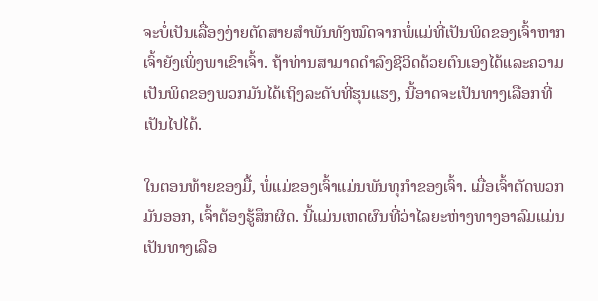ຈະບໍ່ເປັນເລື່ອງງ່າຍຕັດສາຍສຳພັນທັງໝົດຈາກພໍ່ແມ່ທີ່ເປັນພິດຂອງເຈົ້າຫາກເຈົ້າຍັງເພິ່ງພາເຂົາເຈົ້າ. ຖ້າທ່ານສາມາດດໍາລົງຊີວິດດ້ວຍຕົນເອງໄດ້ແລະຄວາມເປັນພິດຂອງພວກມັນໄດ້ເຖິງລະດັບທີ່ຮຸນແຮງ, ນີ້ອາດຈະເປັນທາງເລືອກທີ່ເປັນໄປໄດ້.

ໃນຕອນທ້າຍຂອງມື້, ພໍ່ແມ່ຂອງເຈົ້າແມ່ນພັນທຸກໍາຂອງເຈົ້າ. ເມື່ອເຈົ້າຕັດພວກມັນອອກ, ເຈົ້າຕ້ອງຮູ້ສຶກຜິດ. ນີ້ແມ່ນເຫດຜົນທີ່ວ່າໄລຍະຫ່າງທາງອາລົມແມ່ນເປັນທາງເລືອ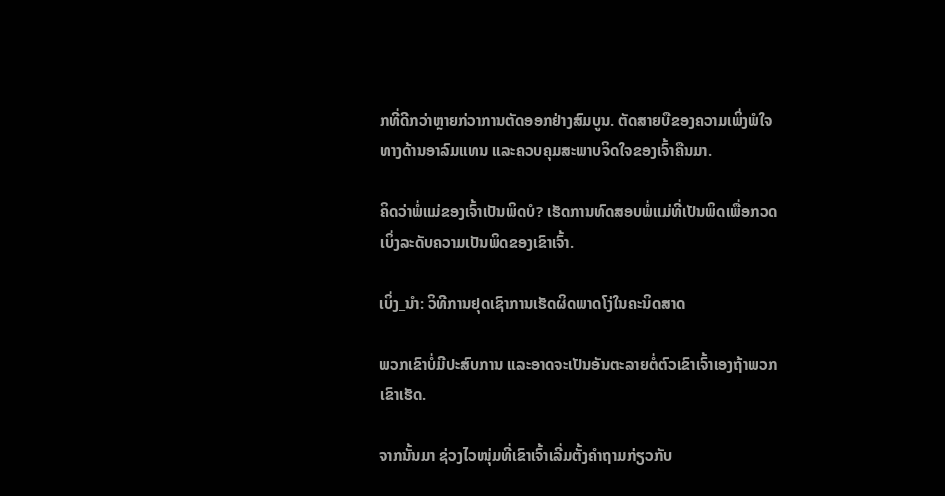ກທີ່ດີກວ່າຫຼາຍກ່ວາການຕັດອອກຢ່າງສົມບູນ. ຕັດສາຍບືຂອງຄວາມເພິ່ງພໍໃຈທາງດ້ານອາລົມແທນ ແລະຄວບຄຸມສະພາບຈິດໃຈຂອງເຈົ້າຄືນມາ.

ຄິດວ່າພໍ່ແມ່ຂອງເຈົ້າເປັນພິດບໍ? ເຮັດການທົດສອບພໍ່ແມ່ທີ່ເປັນພິດເພື່ອກວດເບິ່ງລະດັບຄວາມເປັນພິດຂອງເຂົາເຈົ້າ.

ເບິ່ງ_ນຳ: ວິທີການຢຸດເຊົາການເຮັດຜິດພາດໂງ່ໃນຄະນິດສາດ

ພວກເຂົາບໍ່ມີປະສົບການ ແລະອາດຈະເປັນອັນຕະລາຍຕໍ່ຕົວເຂົາເຈົ້າເອງຖ້າພວກເຂົາເຮັດ.

ຈາກນັ້ນມາ ຊ່ວງໄວໜຸ່ມທີ່ເຂົາເຈົ້າເລີ່ມຕັ້ງຄຳຖາມກ່ຽວກັບ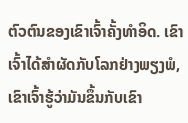ຕົວຕົນຂອງເຂົາເຈົ້າຄັ້ງທຳອິດ. ເຂົາເຈົ້າໄດ້ສຳຜັດກັບໂລກຢ່າງພຽງພໍ, ເຂົາເຈົ້າຮູ້ວ່າມັນຂຶ້ນກັບເຂົາ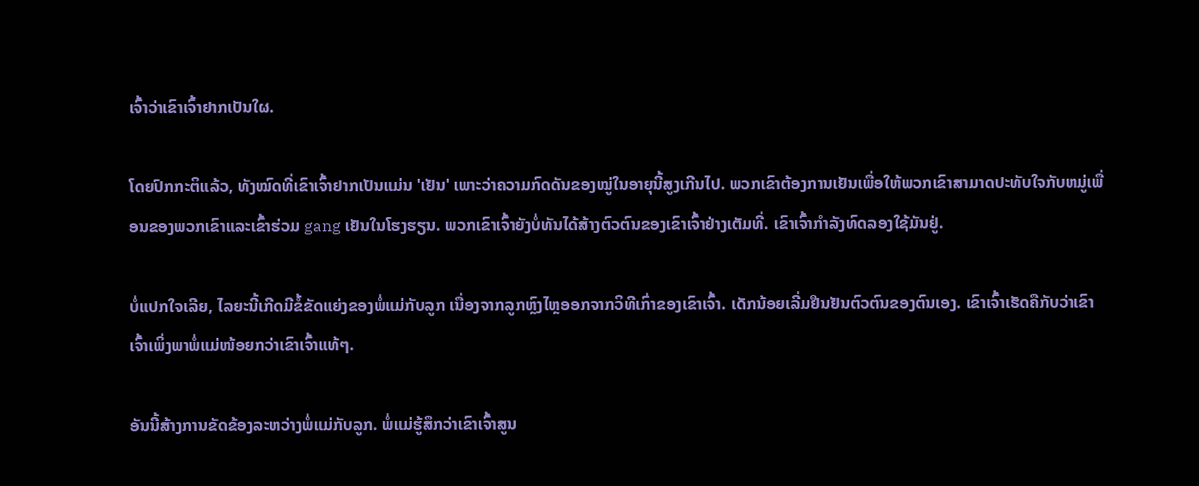ເຈົ້າວ່າເຂົາເຈົ້າຢາກເປັນໃຜ.

ໂດຍປົກກະຕິແລ້ວ, ທັງໝົດທີ່ເຂົາເຈົ້າຢາກເປັນແມ່ນ 'ເຢັນ' ເພາະວ່າຄວາມກົດດັນຂອງໝູ່ໃນອາຍຸນີ້ສູງເກີນໄປ. ພວກເຂົາຕ້ອງການເຢັນເພື່ອໃຫ້ພວກເຂົາສາມາດປະທັບໃຈກັບຫມູ່ເພື່ອນຂອງພວກເຂົາແລະເຂົ້າຮ່ວມ gang ເຢັນໃນໂຮງຮຽນ. ພວກເຂົາເຈົ້າຍັງບໍ່ທັນໄດ້ສ້າງຕົວຕົນຂອງເຂົາເຈົ້າຢ່າງເຕັມທີ່. ເຂົາເຈົ້າກຳລັງທົດລອງໃຊ້ມັນຢູ່.

ບໍ່ແປກໃຈເລີຍ, ໄລຍະນີ້ເກີດມີຂໍ້ຂັດແຍ່ງຂອງພໍ່ແມ່ກັບລູກ ເນື່ອງຈາກລູກຫຼົງໄຫຼອອກຈາກວິທີເກົ່າຂອງເຂົາເຈົ້າ. ເດັກນ້ອຍເລີ່ມຢືນຢັນຕົວຕົນຂອງຕົນເອງ. ເຂົາເຈົ້າເຮັດຄືກັບວ່າເຂົາເຈົ້າເພິ່ງພາພໍ່ແມ່ໜ້ອຍກວ່າເຂົາເຈົ້າແທ້ໆ.

ອັນນີ້ສ້າງການຂັດຂ້ອງລະຫວ່າງພໍ່ແມ່ກັບລູກ. ພໍ່ແມ່ຮູ້ສຶກວ່າເຂົາເຈົ້າສູນ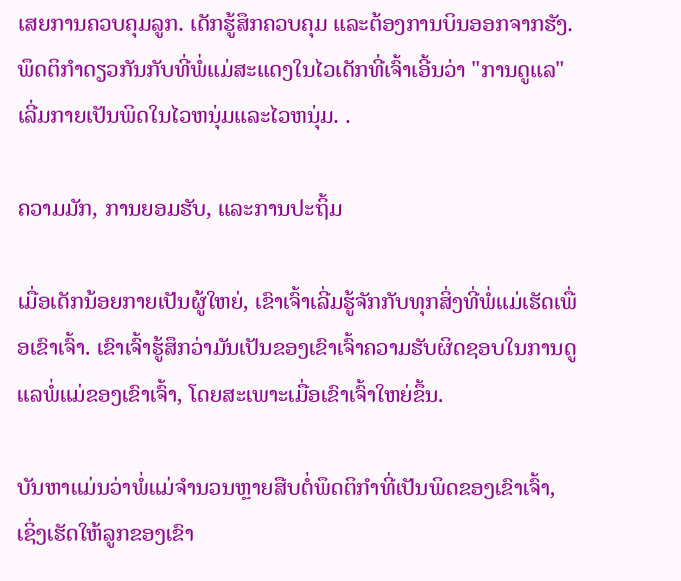ເສຍການຄວບຄຸມລູກ. ເດັກຮູ້ສຶກຄວບຄຸມ ແລະຕ້ອງການບິນອອກຈາກຮັງ. ພຶດຕິກໍາດຽວກັນກັບທີ່ພໍ່ແມ່ສະແດງໃນໄວເດັກທີ່ເຈົ້າເອີ້ນວ່າ "ການດູແລ" ເລີ່ມກາຍເປັນພິດໃນໄວຫນຸ່ມແລະໄວຫນຸ່ມ. .

ຄວາມມັກ, ການຍອມຮັບ, ແລະການປະຖິ້ມ

ເມື່ອເດັກນ້ອຍກາຍເປັນຜູ້ໃຫຍ່, ເຂົາເຈົ້າເລີ່ມຮູ້ຈັກກັບທຸກສິ່ງທີ່ພໍ່ແມ່ເຮັດເພື່ອເຂົາເຈົ້າ. ເຂົາເຈົ້າຮູ້ສຶກວ່າມັນເປັນຂອງເຂົາເຈົ້າຄວາມຮັບຜິດຊອບໃນການດູແລພໍ່ແມ່ຂອງເຂົາເຈົ້າ, ໂດຍສະເພາະເມື່ອເຂົາເຈົ້າໃຫຍ່ຂຶ້ນ.

ບັນຫາແມ່ນວ່າພໍ່ແມ່ຈໍານວນຫຼາຍສືບຕໍ່ພຶດຕິກໍາທີ່ເປັນພິດຂອງເຂົາເຈົ້າ, ເຊິ່ງເຮັດໃຫ້ລູກຂອງເຂົາ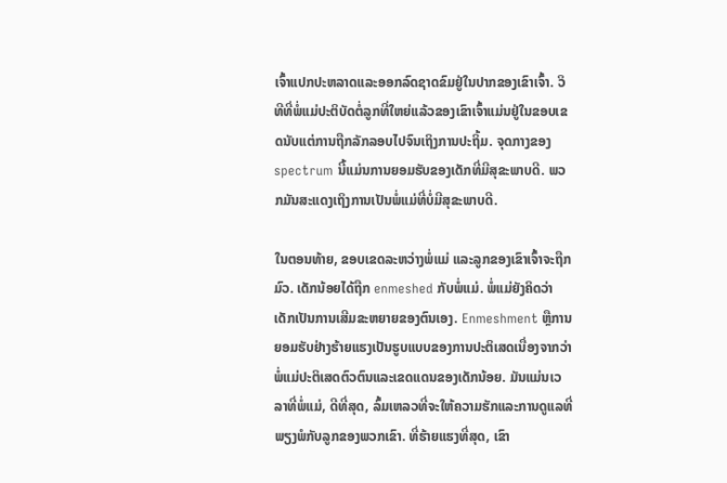ເຈົ້າແປກປະຫລາດແລະອອກລົດຊາດຂົມຢູ່ໃນປາກຂອງເຂົາເຈົ້າ. ວິທີທີ່ພໍ່ແມ່ປະຕິບັດຕໍ່ລູກທີ່ໃຫຍ່ແລ້ວຂອງເຂົາເຈົ້າແມ່ນຢູ່ໃນຂອບເຂດນັບແຕ່ການຖືກລັກລອບໄປຈົນເຖິງການປະຖິ້ມ. ຈຸດກາງຂອງ spectrum ນີ້ແມ່ນການຍອມຮັບຂອງເດັກທີ່ມີສຸຂະພາບດີ. ພວກມັນສະແດງເຖິງການເປັນພໍ່ແມ່ທີ່ບໍ່ມີສຸຂະພາບດີ.

ໃນຕອນທ້າຍ, ຂອບເຂດລະຫວ່າງພໍ່ແມ່ ແລະລູກຂອງເຂົາເຈົ້າຈະຖືກມົວ. ເດັກນ້ອຍໄດ້ຖືກ enmeshed ກັບພໍ່ແມ່. ພໍ່ແມ່ຍັງຄິດວ່າເດັກເປັນການເສີມຂະຫຍາຍຂອງຕົນເອງ. Enmeshment ຫຼືການຍອມຮັບຢ່າງຮ້າຍແຮງເປັນຮູບແບບຂອງການປະຕິເສດເນື່ອງຈາກວ່າພໍ່ແມ່ປະຕິເສດຕົວຕົນແລະເຂດແດນຂອງເດັກນ້ອຍ. ມັນແມ່ນເວລາທີ່ພໍ່ແມ່, ດີທີ່ສຸດ, ລົ້ມເຫລວທີ່ຈະໃຫ້ຄວາມຮັກແລະການດູແລທີ່ພຽງພໍກັບລູກຂອງພວກເຂົາ. ທີ່ຮ້າຍແຮງທີ່ສຸດ, ເຂົາ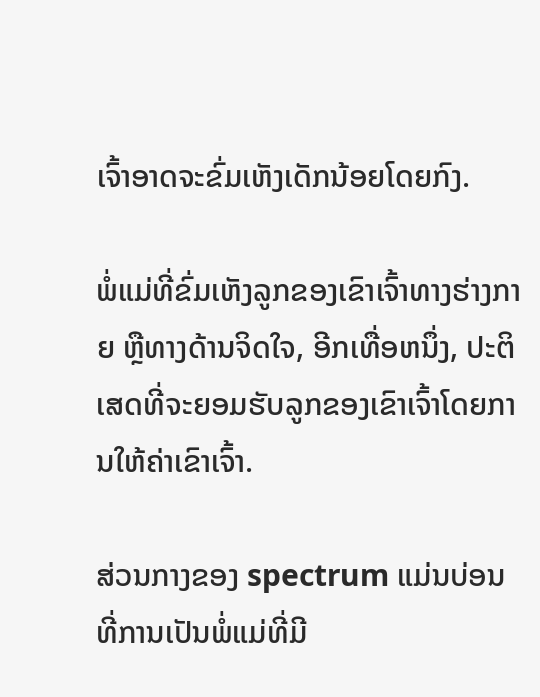ເຈົ້າອາດຈະຂົ່ມເຫັງເດັກນ້ອຍໂດຍກົງ.

ພໍ່ແມ່ທີ່ຂົ່ມເຫັງລູກຂອງເຂົາເຈົ້າທາງຮ່າງກາຍ ຫຼືທາງດ້ານຈິດໃຈ, ອີກເທື່ອຫນຶ່ງ, ປະຕິເສດທີ່ຈະຍອມຮັບລູກຂອງເຂົາເຈົ້າໂດຍການໃຫ້ຄ່າເຂົາເຈົ້າ.

ສ່ວນກາງຂອງ spectrum ແມ່ນບ່ອນທີ່ການເປັນພໍ່ແມ່ທີ່ມີ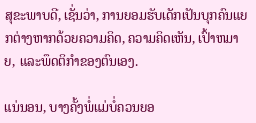ສຸຂະພາບດີ, ເຊັ່ນວ່າ, ການຍອມຮັບເດັກເປັນບຸກຄົນແຍກຕ່າງຫາກດ້ວຍຄວາມຄິດ, ຄວາມຄິດເຫັນ, ເປົ້າຫມາຍ, ແລະພຶດຕິກໍາຂອງຕົນເອງ.

ແນ່ນອນ, ບາງຄັ້ງພໍ່ແມ່ບໍ່ຄວນຍອ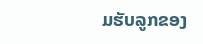ມຮັບລູກຂອງ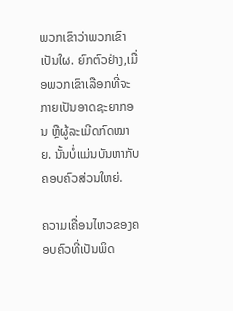ພວກເຂົາວ່າພວກເຂົາເປັນໃຜ. ຍົກຕົວຢ່າງ,ເມື່ອພວກເຂົາເລືອກທີ່ຈະກາຍເປັນອາດຊະຍາກອນ ຫຼືຜູ້ລະເມີດກົດໝາຍ. ນັ້ນບໍ່ແມ່ນບັນຫາກັບຄອບຄົວສ່ວນໃຫຍ່.

ຄວາມເຄື່ອນໄຫວຂອງຄອບຄົວທີ່ເປັນພິດ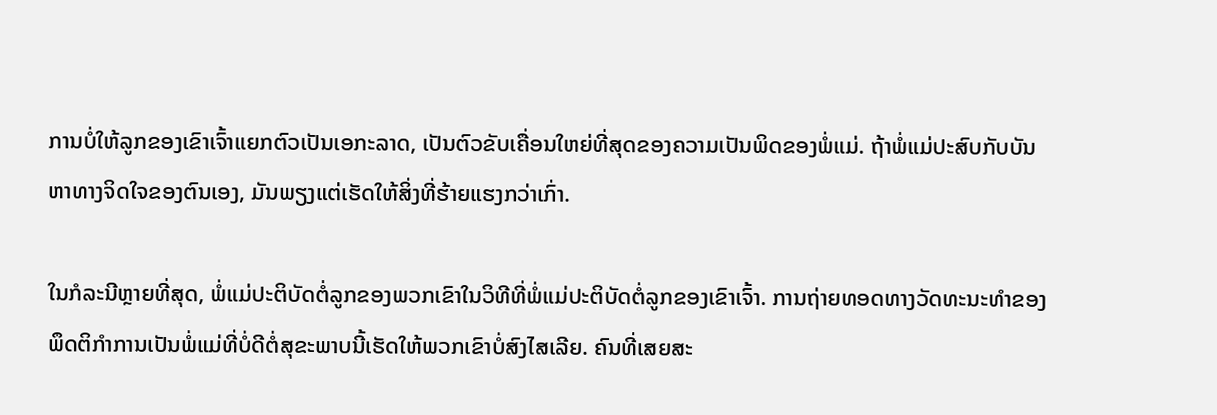ການບໍ່ໃຫ້ລູກຂອງເຂົາເຈົ້າແຍກຕົວເປັນເອກະລາດ, ເປັນຕົວຂັບເຄື່ອນໃຫຍ່ທີ່ສຸດຂອງຄວາມເປັນພິດຂອງພໍ່ແມ່. ຖ້າພໍ່ແມ່ປະສົບກັບບັນຫາທາງຈິດໃຈຂອງຕົນເອງ, ມັນພຽງແຕ່ເຮັດໃຫ້ສິ່ງທີ່ຮ້າຍແຮງກວ່າເກົ່າ.

ໃນກໍລະນີຫຼາຍທີ່ສຸດ, ພໍ່ແມ່ປະຕິບັດຕໍ່ລູກຂອງພວກເຂົາໃນວິທີທີ່ພໍ່ແມ່ປະຕິບັດຕໍ່ລູກຂອງເຂົາເຈົ້າ. ການຖ່າຍທອດທາງວັດທະນະທໍາຂອງພຶດຕິກໍາການເປັນພໍ່ແມ່ທີ່ບໍ່ດີຕໍ່ສຸຂະພາບນີ້ເຮັດໃຫ້ພວກເຂົາບໍ່ສົງໄສເລີຍ. ຄົນທີ່ເສຍສະ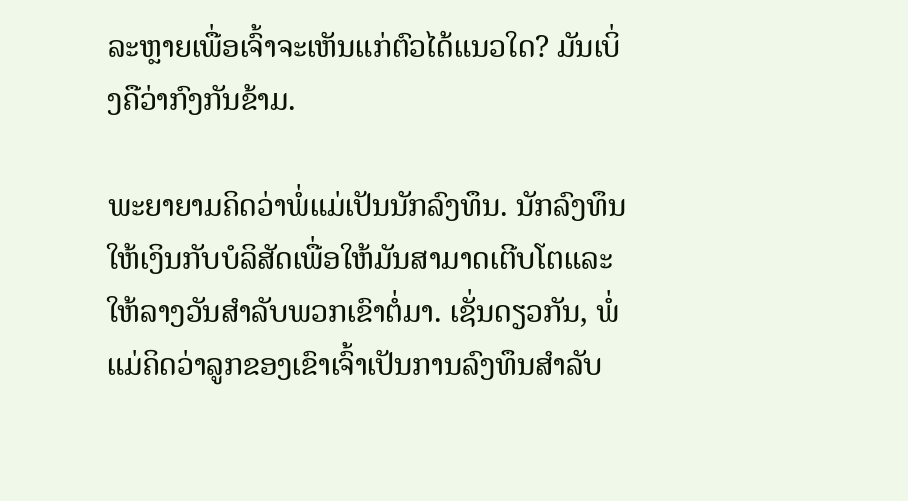ລະຫຼາຍເພື່ອເຈົ້າຈະເຫັນແກ່ຕົວໄດ້ແນວໃດ? ມັນເບິ່ງຄືວ່າກົງກັນຂ້າມ.

ພະຍາຍາມຄິດວ່າພໍ່ແມ່ເປັນນັກລົງທຶນ. ນັກລົງທຶນໃຫ້ເງິນກັບບໍລິສັດເພື່ອໃຫ້ມັນສາມາດເຕີບໂຕແລະໃຫ້ລາງວັນສໍາລັບພວກເຂົາຕໍ່ມາ. ເຊັ່ນດຽວກັນ, ພໍ່ແມ່ຄິດວ່າລູກຂອງເຂົາເຈົ້າເປັນການລົງທຶນສໍາລັບ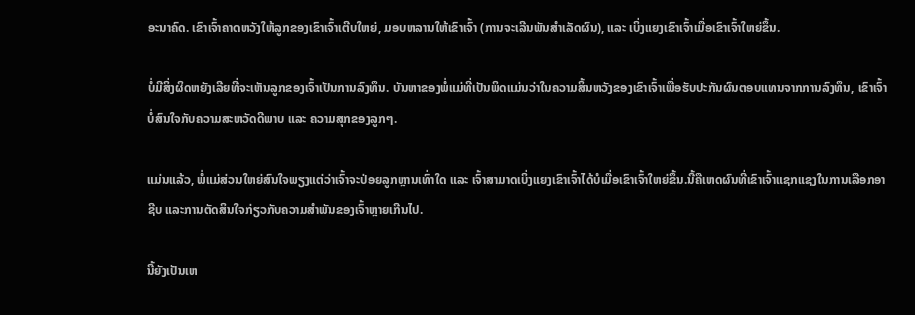ອະນາຄົດ. ເຂົາເຈົ້າຄາດຫວັງໃຫ້ລູກຂອງເຂົາເຈົ້າເຕີບໃຫຍ່, ມອບຫລານໃຫ້ເຂົາເຈົ້າ (ການຈະເລີນພັນສຳເລັດຜົນ), ແລະ ເບິ່ງແຍງເຂົາເຈົ້າເມື່ອເຂົາເຈົ້າໃຫຍ່ຂຶ້ນ.

ບໍ່ມີສິ່ງຜິດຫຍັງເລີຍທີ່ຈະເຫັນລູກຂອງເຈົ້າເປັນການລົງທຶນ. ບັນຫາຂອງພໍ່ແມ່ທີ່ເປັນພິດແມ່ນວ່າໃນຄວາມສິ້ນຫວັງຂອງເຂົາເຈົ້າເພື່ອຮັບປະກັນຜົນຕອບແທນຈາກການລົງທຶນ, ເຂົາເຈົ້າບໍ່ສົນໃຈກັບຄວາມສະຫວັດດີພາບ ແລະ ຄວາມສຸກຂອງລູກໆ.

ແມ່ນແລ້ວ, ພໍ່ແມ່ສ່ວນໃຫຍ່ສົນໃຈພຽງແຕ່ວ່າເຈົ້າຈະປ່ອຍລູກຫຼານເທົ່າໃດ ແລະ ເຈົ້າສາມາດເບິ່ງແຍງເຂົາເຈົ້າໄດ້ບໍເມື່ອເຂົາເຈົ້າໃຫຍ່ຂຶ້ນ.ນີ້ຄືເຫດຜົນທີ່ເຂົາເຈົ້າແຊກແຊງໃນການເລືອກອາຊີບ ແລະການຕັດສິນໃຈກ່ຽວກັບຄວາມສໍາພັນຂອງເຈົ້າຫຼາຍເກີນໄປ.

ນີ້ຍັງເປັນເຫ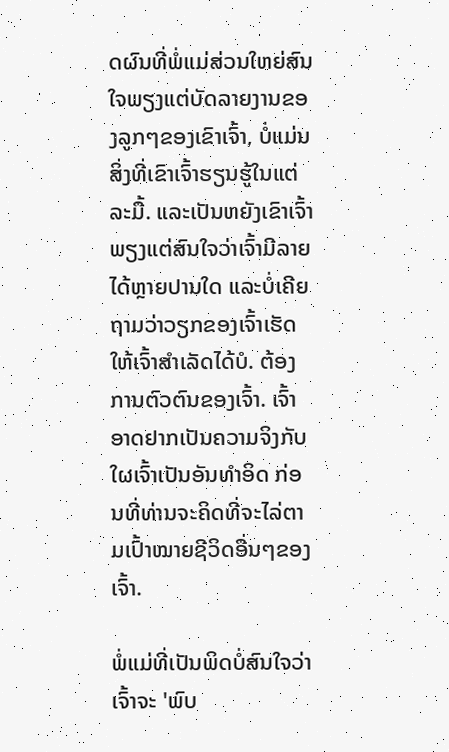ດຜົນທີ່ພໍ່ແມ່ສ່ວນໃຫຍ່ສົນໃຈພຽງແຕ່ບັດລາຍງານຂອງລູກໆຂອງເຂົາເຈົ້າ, ບໍ່ແມ່ນສິ່ງທີ່ເຂົາເຈົ້າຮຽນຮູ້ໃນແຕ່ລະມື້. ແລະເປັນຫຍັງເຂົາເຈົ້າພຽງແຕ່ສົນໃຈວ່າເຈົ້າມີລາຍໄດ້ຫຼາຍປານໃດ ແລະບໍ່ເຄີຍຖາມວ່າວຽກຂອງເຈົ້າເຮັດໃຫ້ເຈົ້າສຳເລັດໄດ້ບໍ. ຕ້ອງການຕົວຕົນຂອງເຈົ້າ. ເຈົ້າອາດຢາກເປັນຄວາມຈິງກັບໃຜເຈົ້າເປັນອັນທຳອິດ ກ່ອນທີ່ທ່ານຈະຄິດທີ່ຈະໄລ່ຕາມເປົ້າໝາຍຊີວິດອື່ນໆຂອງເຈົ້າ.

ພໍ່ແມ່ທີ່ເປັນພິດບໍ່ສົນໃຈວ່າເຈົ້າຈະ 'ພົບ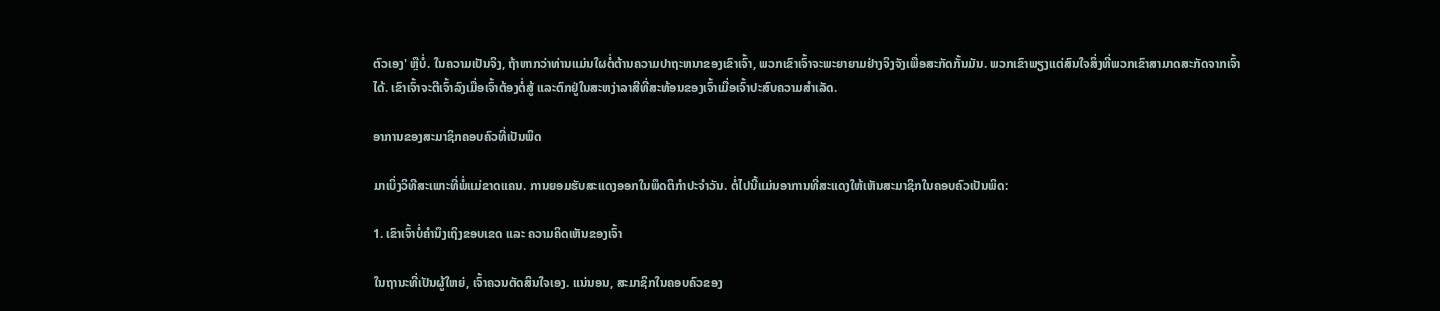ຕົວເອງ' ຫຼືບໍ່. ໃນຄວາມເປັນຈິງ, ຖ້າຫາກວ່າທ່ານແມ່ນໃຜຕໍ່ຕ້ານຄວາມປາຖະຫນາຂອງເຂົາເຈົ້າ, ພວກເຂົາເຈົ້າຈະພະຍາຍາມຢ່າງຈິງຈັງເພື່ອສະກັດກັ້ນມັນ. ພວກເຂົາພຽງແຕ່ສົນໃຈສິ່ງທີ່ພວກເຂົາສາມາດສະກັດຈາກເຈົ້າໄດ້. ເຂົາເຈົ້າຈະຕີເຈົ້າລົງເມື່ອເຈົ້າຕ້ອງຕໍ່ສູ້ ແລະຕົກຢູ່ໃນສະຫງ່າລາສີທີ່ສະທ້ອນຂອງເຈົ້າເມື່ອເຈົ້າປະສົບຄວາມສຳເລັດ.

ອາການຂອງສະມາຊິກຄອບຄົວທີ່ເປັນພິດ

ມາເບິ່ງວິທີສະເພາະທີ່ພໍ່ແມ່ຂາດແຄນ. ການຍອມຮັບສະແດງອອກໃນພຶດຕິກໍາປະຈໍາວັນ. ຕໍ່ໄປນີ້ແມ່ນອາການທີ່ສະແດງໃຫ້ເຫັນສະມາຊິກໃນຄອບຄົວເປັນພິດ:

1. ເຂົາເຈົ້າບໍ່ຄຳນຶງເຖິງຂອບເຂດ ແລະ ຄວາມຄິດເຫັນຂອງເຈົ້າ

ໃນຖານະທີ່ເປັນຜູ້ໃຫຍ່, ເຈົ້າຄວນຕັດສິນໃຈເອງ. ແນ່ນອນ, ສະມາຊິກໃນຄອບຄົວຂອງ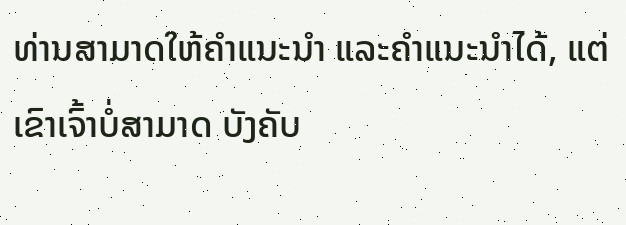ທ່ານສາມາດໃຫ້ຄຳແນະນຳ ແລະຄຳແນະນຳໄດ້, ແຕ່ເຂົາເຈົ້າບໍ່ສາມາດ ບັງຄັບ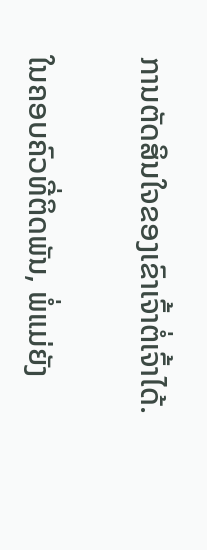ການຕັດສິນໃຈຂອງເຂົາເຈົ້າຕໍ່ເຈົ້າໄດ້.

ໃນຄອບຄົວທີ່ຕິດພັນ, ພໍ່ແມ່ຍັງ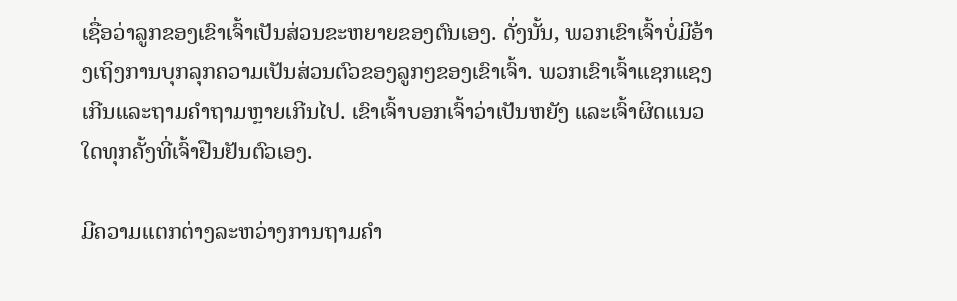ເຊື່ອວ່າລູກຂອງເຂົາເຈົ້າເປັນສ່ວນຂະຫຍາຍຂອງຕົນເອງ. ດັ່ງນັ້ນ, ພວກເຂົາເຈົ້າບໍ່ມີອ້າງເຖິງການບຸກລຸກຄວາມເປັນສ່ວນຕົວຂອງລູກໆຂອງເຂົາເຈົ້າ. ພວກເຂົາເຈົ້າແຊກແຊງເກີນແລະຖາມຄໍາຖາມຫຼາຍເກີນໄປ. ເຂົາເຈົ້າບອກເຈົ້າວ່າເປັນຫຍັງ ແລະເຈົ້າຜິດແນວໃດທຸກຄັ້ງທີ່ເຈົ້າຢືນຢັນຕົວເອງ.

ມີຄວາມແຕກຕ່າງລະຫວ່າງການຖາມຄຳ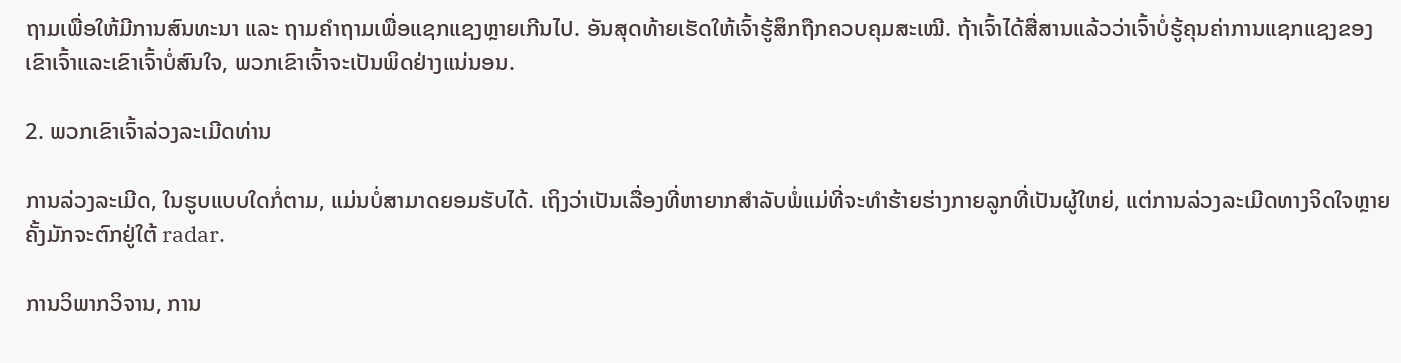ຖາມເພື່ອໃຫ້ມີການສົນທະນາ ແລະ ຖາມຄຳຖາມເພື່ອແຊກແຊງຫຼາຍເກີນໄປ. ອັນສຸດທ້າຍເຮັດໃຫ້ເຈົ້າຮູ້ສຶກຖືກຄວບຄຸມສະເໝີ. ຖ້າເຈົ້າໄດ້ສື່ສານແລ້ວວ່າເຈົ້າບໍ່ຮູ້ຄຸນຄ່າການແຊກແຊງຂອງເຂົາເຈົ້າແລະເຂົາເຈົ້າບໍ່ສົນໃຈ, ພວກເຂົາເຈົ້າຈະເປັນພິດຢ່າງແນ່ນອນ.

2. ພວກເຂົາເຈົ້າລ່ວງລະເມີດທ່ານ

ການລ່ວງລະເມີດ, ໃນຮູບແບບໃດກໍ່ຕາມ, ແມ່ນບໍ່ສາມາດຍອມຮັບໄດ້. ເຖິງວ່າເປັນເລື່ອງທີ່ຫາຍາກສຳລັບພໍ່ແມ່ທີ່ຈະທຳຮ້າຍຮ່າງກາຍລູກທີ່ເປັນຜູ້ໃຫຍ່, ແຕ່ການລ່ວງລະເມີດທາງຈິດໃຈຫຼາຍຄັ້ງມັກຈະຕົກຢູ່ໃຕ້ radar.

ການວິພາກວິຈານ, ການ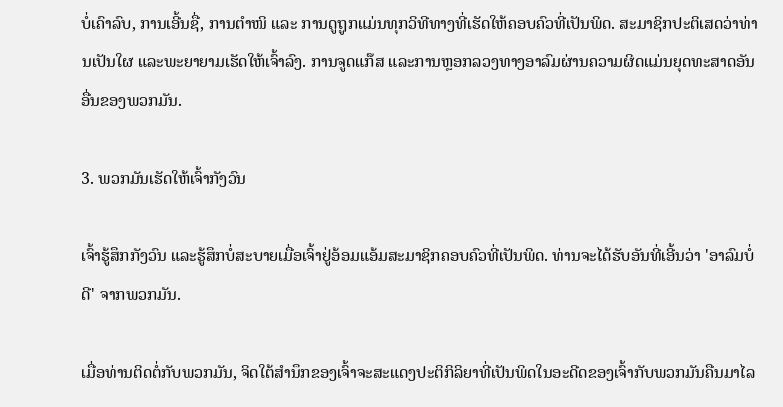ບໍ່ເຄົາລົບ, ການເອີ້ນຊື່, ການຕຳໜິ ແລະ ການດູຖູກແມ່ນທຸກວິທີທາງທີ່ເຮັດໃຫ້ຄອບຄົວທີ່ເປັນພິດ. ສະມາຊິກປະຕິເສດວ່າທ່ານເປັນໃຜ ແລະພະຍາຍາມເຮັດໃຫ້ເຈົ້າລົງ. ການຈູດແກ໊ສ ແລະການຫຼອກລວງທາງອາລົມຜ່ານຄວາມຜິດແມ່ນຍຸດທະສາດອັນອື່ນຂອງພວກມັນ.

3. ພວກມັນເຮັດໃຫ້ເຈົ້າກັງວົນ

ເຈົ້າຮູ້ສຶກກັງວົນ ແລະຮູ້ສຶກບໍ່ສະບາຍເມື່ອເຈົ້າຢູ່ອ້ອມແອ້ມສະມາຊິກຄອບຄົວທີ່ເປັນພິດ. ທ່ານຈະໄດ້ຮັບອັນທີ່ເອີ້ນວ່າ 'ອາລົມບໍ່ດີ' ຈາກພວກມັນ.

ເມື່ອທ່ານຕິດຕໍ່ກັບພວກມັນ, ຈິດໃຕ້ສຳນຶກຂອງເຈົ້າຈະສະແດງປະຕິກິລິຍາທີ່ເປັນພິດໃນອະດີດຂອງເຈົ້າກັບພວກມັນຄືນມາໄລ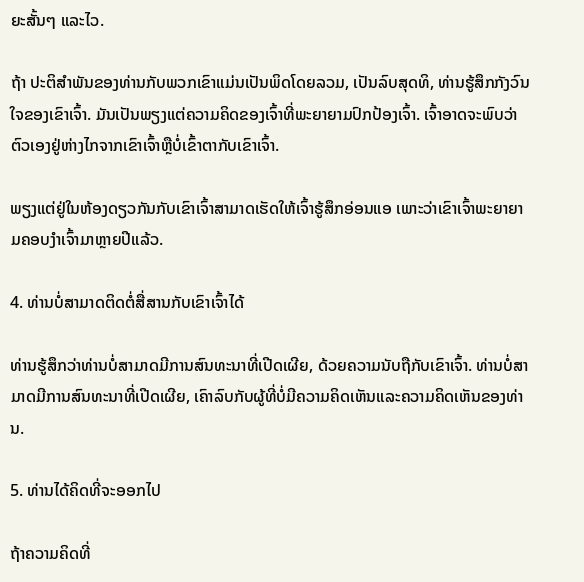ຍະສັ້ນໆ ແລະໄວ.

ຖ້າ ປະຕິສໍາພັນຂອງທ່ານກັບພວກເຂົາແມ່ນເປັນພິດໂດຍລວມ, ເປັນລົບສຸດທິ, ທ່ານຮູ້ສຶກກັງວົນໃຈຂອງເຂົາເຈົ້າ. ມັນເປັນພຽງແຕ່ຄວາມຄິດຂອງເຈົ້າທີ່ພະຍາຍາມປົກປ້ອງເຈົ້າ. ເຈົ້າອາດຈະພົບວ່າຕົວເອງຢູ່ຫ່າງໄກຈາກເຂົາເຈົ້າຫຼືບໍ່ເຂົ້າຕາກັບເຂົາເຈົ້າ.

ພຽງແຕ່ຢູ່ໃນຫ້ອງດຽວກັນກັບເຂົາເຈົ້າສາມາດເຮັດໃຫ້ເຈົ້າຮູ້ສຶກອ່ອນແອ ເພາະວ່າເຂົາເຈົ້າພະຍາຍາມຄອບງໍາເຈົ້າມາຫຼາຍປີແລ້ວ.

4. ທ່ານບໍ່ສາມາດຕິດຕໍ່ສື່ສານກັບເຂົາເຈົ້າໄດ້

ທ່ານຮູ້ສຶກວ່າທ່ານບໍ່ສາມາດມີການສົນທະນາທີ່ເປີດເຜີຍ, ດ້ວຍຄວາມນັບຖືກັບເຂົາເຈົ້າ. ທ່ານບໍ່ສາມາດມີການສົນທະນາທີ່ເປີດເຜີຍ, ເຄົາລົບກັບຜູ້ທີ່ບໍ່ມີຄວາມຄິດເຫັນແລະຄວາມຄິດເຫັນຂອງທ່ານ.

5. ທ່ານໄດ້ຄິດທີ່ຈະອອກໄປ

ຖ້າຄວາມຄິດທີ່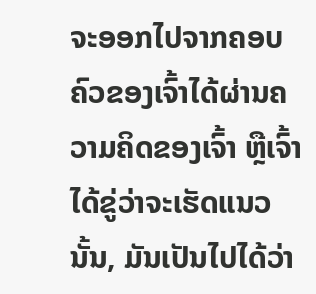ຈະອອກໄປຈາກຄອບຄົວຂອງເຈົ້າໄດ້ຜ່ານຄວາມຄິດຂອງເຈົ້າ ຫຼືເຈົ້າໄດ້ຂູ່ວ່າຈະເຮັດແນວນັ້ນ, ມັນເປັນໄປໄດ້ວ່າ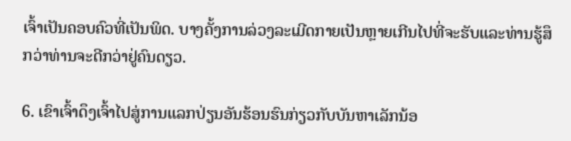ເຈົ້າເປັນຄອບຄົວທີ່ເປັນພິດ. ບາງຄັ້ງການລ່ວງລະເມີດກາຍເປັນຫຼາຍເກີນໄປທີ່ຈະຮັບແລະທ່ານຮູ້ສຶກວ່າທ່ານຈະດີກວ່າຢູ່ຄົນດຽວ.

6. ເຂົາເຈົ້າດຶງເຈົ້າໄປສູ່ການແລກປ່ຽນອັນຮ້ອນຮົນກ່ຽວກັບບັນຫາເລັກນ້ອ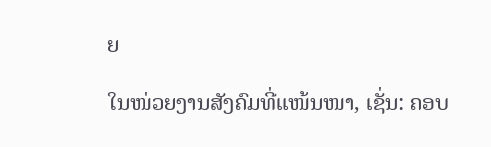ຍ

ໃນໜ່ວຍງານສັງຄົມທີ່ແໜ້ນໜາ, ເຊັ່ນ: ຄອບ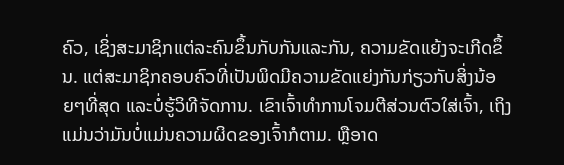ຄົວ, ເຊິ່ງສະມາຊິກແຕ່ລະຄົນຂຶ້ນກັບກັນແລະກັນ, ຄວາມຂັດແຍ້ງຈະເກີດຂຶ້ນ. ແຕ່ສະມາຊິກຄອບຄົວທີ່ເປັນພິດມີຄວາມຂັດແຍ່ງກັນກ່ຽວກັບສິ່ງນ້ອຍໆທີ່ສຸດ ແລະບໍ່ຮູ້ວິທີຈັດການ. ເຂົາເຈົ້າທຳການໂຈມຕີສ່ວນຕົວໃສ່ເຈົ້າ, ເຖິງແມ່ນວ່າມັນບໍ່ແມ່ນຄວາມຜິດຂອງເຈົ້າກໍຕາມ. ຫຼືອາດ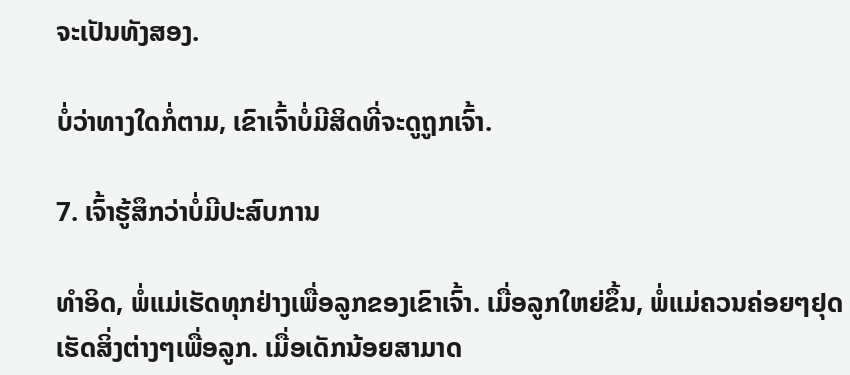ຈະເປັນທັງສອງ.

ບໍ່ວ່າທາງໃດກໍ່ຕາມ, ເຂົາເຈົ້າບໍ່ມີສິດທີ່ຈະດູຖູກເຈົ້າ.

7. ເຈົ້າຮູ້ສຶກວ່າບໍ່ມີປະສົບການ

ທຳອິດ, ພໍ່ແມ່ເຮັດທຸກຢ່າງເພື່ອລູກຂອງເຂົາເຈົ້າ. ເມື່ອລູກໃຫຍ່ຂຶ້ນ, ພໍ່ແມ່ຄວນຄ່ອຍໆຢຸດເຮັດສິ່ງຕ່າງໆເພື່ອລູກ. ເມື່ອເດັກນ້ອຍສາມາດ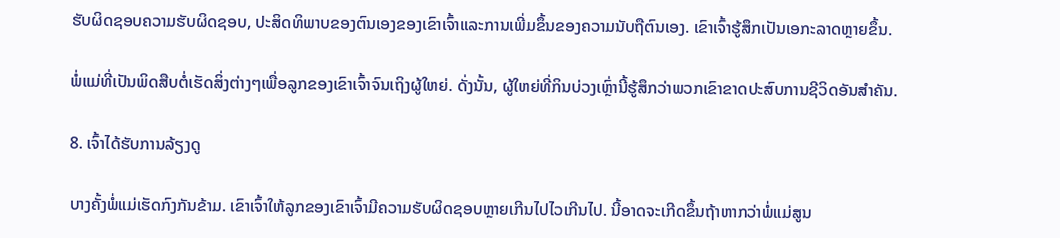ຮັບຜິດຊອບຄວາມຮັບຜິດຊອບ, ປະສິດທິພາບຂອງຕົນເອງຂອງເຂົາເຈົ້າແລະການເພີ່ມຂຶ້ນຂອງຄວາມນັບຖືຕົນເອງ. ເຂົາເຈົ້າຮູ້ສຶກເປັນເອກະລາດຫຼາຍຂຶ້ນ.

ພໍ່ແມ່ທີ່ເປັນພິດສືບຕໍ່ເຮັດສິ່ງຕ່າງໆເພື່ອລູກຂອງເຂົາເຈົ້າຈົນເຖິງຜູ້ໃຫຍ່. ດັ່ງນັ້ນ, ຜູ້ໃຫຍ່ທີ່ກິນບ່ວງເຫຼົ່ານີ້ຮູ້ສຶກວ່າພວກເຂົາຂາດປະສົບການຊີວິດອັນສຳຄັນ.

8. ເຈົ້າໄດ້ຮັບການລ້ຽງດູ

ບາງຄັ້ງພໍ່ແມ່ເຮັດກົງກັນຂ້າມ. ເຂົາເຈົ້າໃຫ້ລູກຂອງເຂົາເຈົ້າມີຄວາມຮັບຜິດຊອບຫຼາຍເກີນໄປໄວເກີນໄປ. ນີ້ອາດຈະເກີດຂຶ້ນຖ້າຫາກວ່າພໍ່ແມ່ສູນ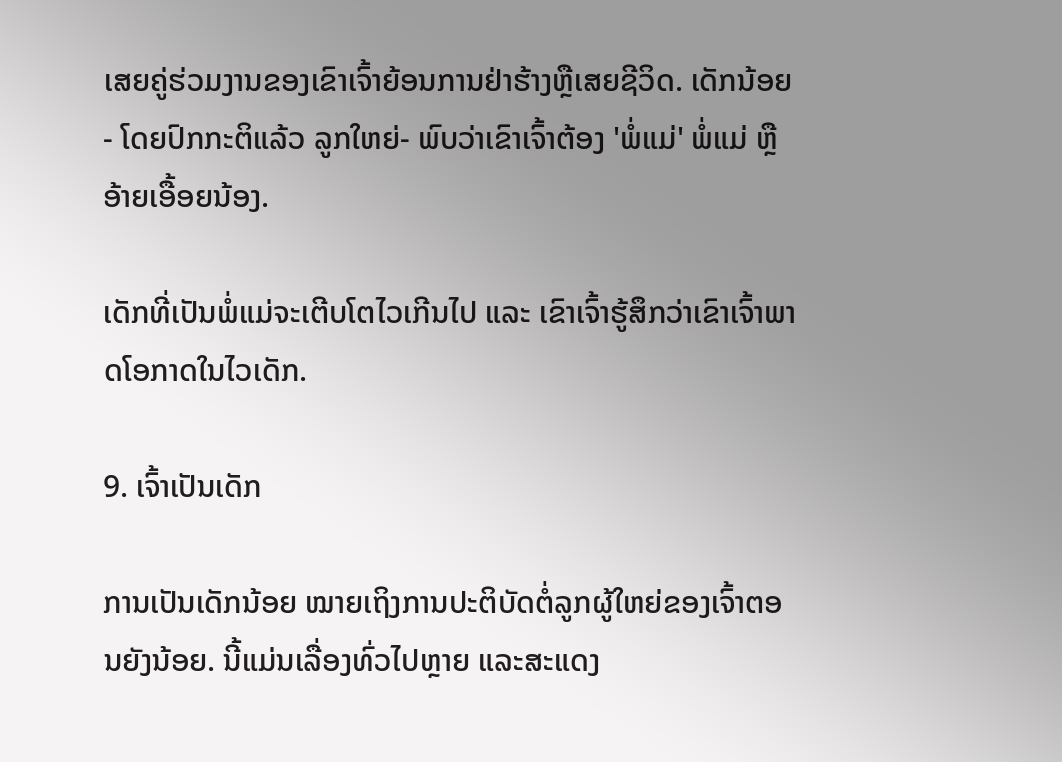ເສຍຄູ່ຮ່ວມງານຂອງເຂົາເຈົ້າຍ້ອນການຢ່າຮ້າງຫຼືເສຍຊີວິດ. ເດັກນ້ອຍ - ໂດຍປົກກະຕິແລ້ວ ລູກໃຫຍ່- ພົບວ່າເຂົາເຈົ້າຕ້ອງ 'ພໍ່ແມ່' ພໍ່ແມ່ ຫຼື ອ້າຍເອື້ອຍນ້ອງ.

ເດັກທີ່ເປັນພໍ່ແມ່ຈະເຕີບໂຕໄວເກີນໄປ ແລະ ເຂົາເຈົ້າຮູ້ສຶກວ່າເຂົາເຈົ້າພາດໂອກາດໃນໄວເດັກ.

9. ເຈົ້າເປັນເດັກ

ການເປັນເດັກນ້ອຍ ໝາຍເຖິງການປະຕິບັດຕໍ່ລູກຜູ້ໃຫຍ່ຂອງເຈົ້າຕອນຍັງນ້ອຍ. ນີ້ແມ່ນເລື່ອງທົ່ວໄປຫຼາຍ ແລະສະແດງ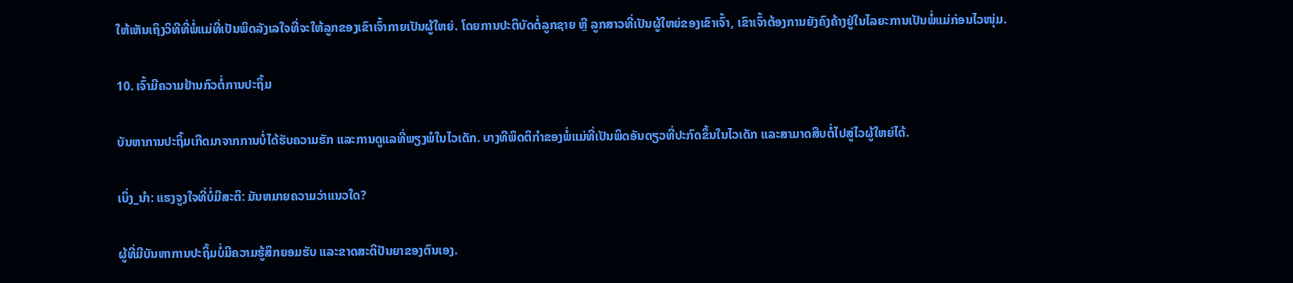ໃຫ້ເຫັນເຖິງວິທີທີ່ພໍ່ແມ່ທີ່ເປັນພິດລັງເລໃຈທີ່ຈະໃຫ້ລູກຂອງເຂົາເຈົ້າກາຍເປັນຜູ້ໃຫຍ່. ໂດຍການປະຕິບັດຕໍ່ລູກຊາຍ ຫຼື ລູກສາວທີ່ເປັນຜູ້ໃຫຍ່ຂອງເຂົາເຈົ້າ, ເຂົາເຈົ້າຕ້ອງການຍັງຄົງຄ້າງຢູ່ໃນໄລຍະການເປັນພໍ່ແມ່ກ່ອນໄວໜຸ່ມ.

10. ເຈົ້າມີຄວາມຢ້ານກົວຕໍ່ການປະຖິ້ມ

ບັນຫາການປະຖິ້ມເກີດມາຈາກການບໍ່ໄດ້ຮັບຄວາມຮັກ ແລະການດູແລທີ່ພຽງພໍໃນໄວເດັກ. ບາງທີພຶດຕິກຳຂອງພໍ່ແມ່ທີ່ເປັນພິດອັນດຽວທີ່ປະກົດຂຶ້ນໃນໄວເດັກ ແລະສາມາດສືບຕໍ່ໄປສູ່ໄວຜູ້ໃຫຍ່ໄດ້.

ເບິ່ງ_ນຳ: ແຮງຈູງໃຈທີ່ບໍ່ມີສະຕິ: ມັນຫມາຍຄວາມວ່າແນວໃດ?

ຜູ້ທີ່ມີບັນຫາການປະຖິ້ມບໍ່ມີຄວາມຮູ້ສຶກຍອມຮັບ ແລະຂາດສະຕິປັນຍາຂອງຕົນເອງ.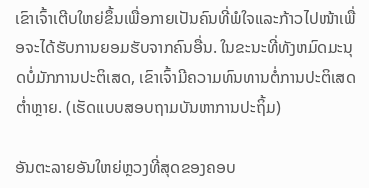ເຂົາເຈົ້າເຕີບໃຫຍ່ຂຶ້ນເພື່ອກາຍເປັນຄົນທີ່ພໍໃຈແລະກ້າວໄປໜ້າເພື່ອຈະໄດ້ຮັບການຍອມຮັບຈາກຄົນອື່ນ. ໃນຂະນະທີ່ທັງຫມົດມະນຸດບໍ່ມັກການປະຕິເສດ, ເຂົາເຈົ້າມີຄວາມທົນທານຕໍ່ການປະຕິເສດຕໍ່າຫຼາຍ. (ເຮັດແບບສອບຖາມບັນຫາການປະຖິ້ມ)

ອັນຕະລາຍອັນໃຫຍ່ຫຼວງທີ່ສຸດຂອງຄອບ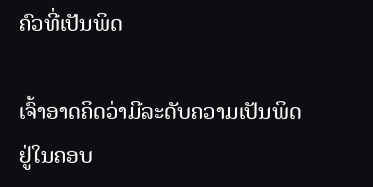ຄົວທີ່ເປັນພິດ

ເຈົ້າອາດຄິດວ່າມີລະດັບຄວາມເປັນພິດຢູ່ໃນຄອບ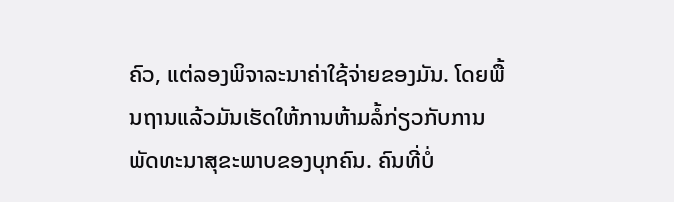ຄົວ, ແຕ່ລອງພິຈາລະນາຄ່າໃຊ້ຈ່າຍຂອງມັນ. ໂດຍພື້ນຖານແລ້ວມັນເຮັດໃຫ້ການຫ້າມລໍ້ກ່ຽວກັບການພັດທະນາສຸຂະພາບຂອງບຸກຄົນ. ຄົນທີ່ບໍ່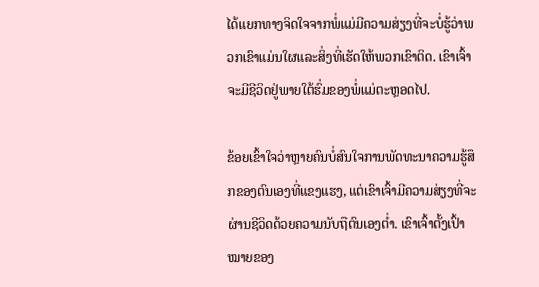ໄດ້ແຍກທາງຈິດໃຈຈາກພໍ່ແມ່ມີຄວາມສ່ຽງທີ່ຈະບໍ່ຮູ້ວ່າພວກເຂົາແມ່ນໃຜແລະສິ່ງທີ່ເຮັດໃຫ້ພວກເຂົາຕິດ. ເຂົາເຈົ້າຈະມີຊີວິດຢູ່ພາຍໃຕ້ຮົ່ມຂອງພໍ່ແມ່ຕະຫຼອດໄປ.

ຂ້ອຍເຂົ້າໃຈວ່າຫຼາຍຄົນບໍ່ສົນໃຈການພັດທະນາຄວາມຮູ້ສຶກຂອງຕົນເອງທີ່ແຂງແຮງ, ແຕ່ເຂົາເຈົ້າມີຄວາມສ່ຽງທີ່ຈະຜ່ານຊີວິດດ້ວຍຄວາມນັບຖືຕົນເອງຕໍ່າ. ເຂົາເຈົ້າຕັ້ງເປົ້າໝາຍຂອງ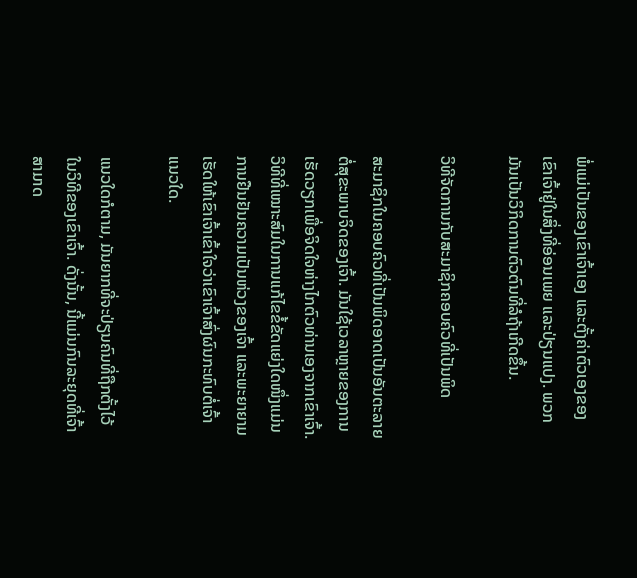ພໍ່ແມ່ເປັນຂອງເຂົາເຈົ້າເອງ ແລະຕັ້ງຄ່າຕົວເອງຂອງເຂົາເຈົ້າຢູ່ໃນສິ່ງທີ່ອ່ອນເພຍ ແລະປ່ຽນແປງ. ພວກມັນເປັນວິກິດການຕົວຕົນທີ່ລໍຖ້າເກີດຂຶ້ນ.

ວິທີຈັດການກັບສະມາຊິກຄອບຄົວທີ່ເປັນພິດ

ສະມາຊິກໃນຄອບຄົວທີ່ເປັນພິດອາດເປັນອັນຕະລາຍຕໍ່ສຸຂະພາບຈິດຂອງເຈົ້າ. ມັນໃຊ້ເວລາຫຼາຍຂອງການເຮັດວຽກເພື່ອຈິດໃຈຫ່າງໄກຕົວທ່ານເອງຈາກເຂົາເຈົ້າ. ວິທີທີ່ເໝາະສົມໃນການແກ້ໄຂຂໍ້ຂັດແຍ່ງໃດໜຶ່ງແມ່ນການຢືນຢັນຄວາມເປັນຫ່ວງຂອງເຈົ້າ ແລະພະຍາຍາມເຮັດໃຫ້ເຂົາເຈົ້າເຂົ້າໃຈວ່າເຂົາເຈົ້າສົ່ງຜົນກະທົບຕໍ່ເຈົ້າແນວໃດ.

ແນວໃດກໍຕາມ, ມັນຍາກທີ່ຈະປ່ຽນຄົນທີ່ຖືກຕັ້ງໄວ້ໃນວິທີຂອງເຂົາເຈົ້າ. ດັ່ງນັ້ນ, ນີ້ແມ່ນກົນລະຍຸດທີ່ເຈົ້າສາມາດ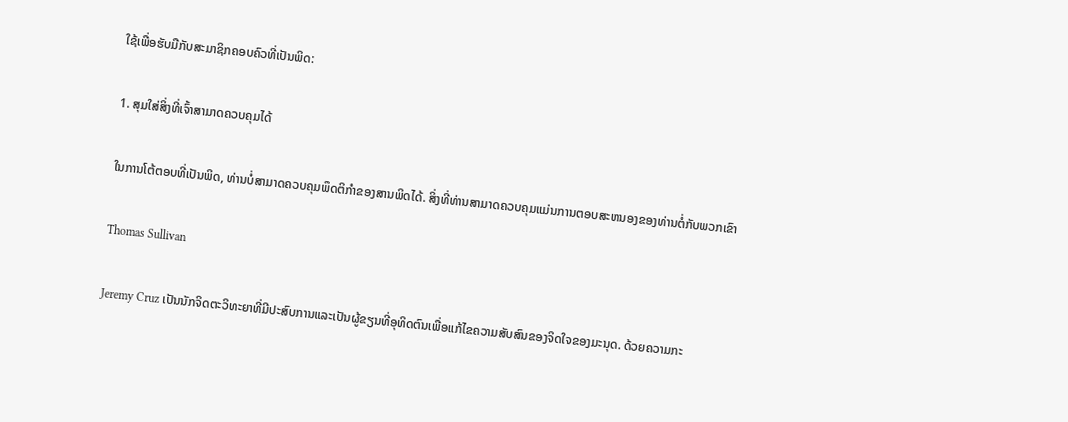ໃຊ້ເພື່ອຮັບມືກັບສະມາຊິກຄອບຄົວທີ່ເປັນພິດ:

1. ສຸມໃສ່ສິ່ງທີ່ເຈົ້າສາມາດຄວບຄຸມໄດ້

ໃນການໂຕ້ຕອບທີ່ເປັນພິດ, ທ່ານບໍ່ສາມາດຄວບຄຸມພຶດຕິກໍາຂອງສານພິດໄດ້. ສິ່ງທີ່ທ່ານສາມາດຄວບຄຸມແມ່ນການຕອບສະຫນອງຂອງທ່ານຕໍ່ກັບພວກເຂົາ

Thomas Sullivan

Jeremy Cruz ເປັນນັກຈິດຕະວິທະຍາທີ່ມີປະສົບການແລະເປັນຜູ້ຂຽນທີ່ອຸທິດຕົນເພື່ອແກ້ໄຂຄວາມສັບສົນຂອງຈິດໃຈຂອງມະນຸດ. ດ້ວຍຄວາມກະ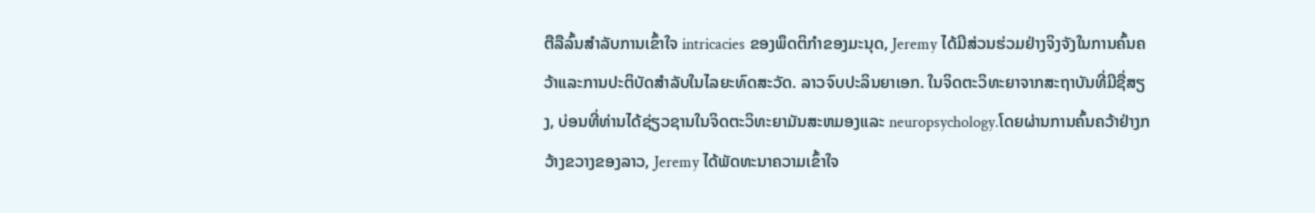ຕືລືລົ້ນສໍາລັບການເຂົ້າໃຈ intricacies ຂອງພຶດຕິກໍາຂອງມະນຸດ, Jeremy ໄດ້ມີສ່ວນຮ່ວມຢ່າງຈິງຈັງໃນການຄົ້ນຄວ້າແລະການປະຕິບັດສໍາລັບໃນໄລຍະທົດສະວັດ. ລາວຈົບປະລິນຍາເອກ. ໃນຈິດຕະວິທະຍາຈາກສະຖາບັນທີ່ມີຊື່ສຽງ, ບ່ອນທີ່ທ່ານໄດ້ຊ່ຽວຊານໃນຈິດຕະວິທະຍາມັນສະຫມອງແລະ neuropsychology.ໂດຍຜ່ານການຄົ້ນຄວ້າຢ່າງກວ້າງຂວາງຂອງລາວ, Jeremy ໄດ້ພັດທະນາຄວາມເຂົ້າໃຈ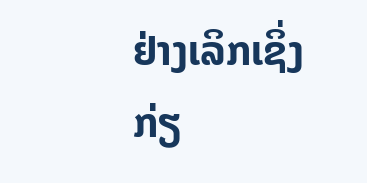ຢ່າງເລິກເຊິ່ງກ່ຽ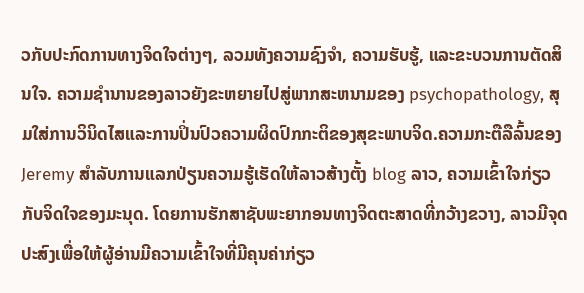ວກັບປະກົດການທາງຈິດໃຈຕ່າງໆ, ລວມທັງຄວາມຊົງຈໍາ, ຄວາມຮັບຮູ້, ແລະຂະບວນການຕັດສິນໃຈ. ຄວາມຊໍານານຂອງລາວຍັງຂະຫຍາຍໄປສູ່ພາກສະຫນາມຂອງ psychopathology, ສຸມໃສ່ການວິນິດໄສແລະການປິ່ນປົວຄວາມຜິດປົກກະຕິຂອງສຸຂະພາບຈິດ.ຄວາມກະຕືລືລົ້ນຂອງ Jeremy ສໍາລັບການແລກປ່ຽນຄວາມຮູ້ເຮັດໃຫ້ລາວສ້າງຕັ້ງ blog ລາວ, ຄວາມເຂົ້າໃຈກ່ຽວກັບຈິດໃຈຂອງມະນຸດ. ໂດຍການຮັກສາຊັບພະຍາກອນທາງຈິດຕະສາດທີ່ກວ້າງຂວາງ, ລາວມີຈຸດປະສົງເພື່ອໃຫ້ຜູ້ອ່ານມີຄວາມເຂົ້າໃຈທີ່ມີຄຸນຄ່າກ່ຽວ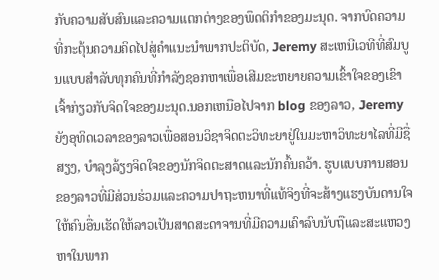ກັບຄວາມສັບສົນແລະຄວາມແຕກຕ່າງຂອງພຶດຕິກໍາຂອງມະນຸດ. ຈາກບົດຄວາມທີ່ກະຕຸ້ນຄວາມຄິດໄປສູ່ຄໍາແນະນໍາພາກປະຕິບັດ, Jeremy ສະເຫນີເວທີທີ່ສົມບູນແບບສໍາລັບທຸກຄົນທີ່ກໍາລັງຊອກຫາເພື່ອເສີມຂະຫຍາຍຄວາມເຂົ້າໃຈຂອງເຂົາເຈົ້າກ່ຽວກັບຈິດໃຈຂອງມະນຸດ.ນອກເຫນືອໄປຈາກ blog ຂອງລາວ, Jeremy ຍັງອຸທິດເວລາຂອງລາວເພື່ອສອນວິຊາຈິດຕະວິທະຍາຢູ່ໃນມະຫາວິທະຍາໄລທີ່ມີຊື່ສຽງ, ບໍາລຸງລ້ຽງຈິດໃຈຂອງນັກຈິດຕະສາດແລະນັກຄົ້ນຄວ້າ. ຮູບແບບການສອນຂອງລາວທີ່ມີສ່ວນຮ່ວມແລະຄວາມປາຖະຫນາທີ່ແທ້ຈິງທີ່ຈະສ້າງແຮງບັນດານໃຈໃຫ້ຄົນອື່ນເຮັດໃຫ້ລາວເປັນສາດສະດາຈານທີ່ມີຄວາມເຄົາລົບນັບຖືແລະສະແຫວງຫາໃນພາກ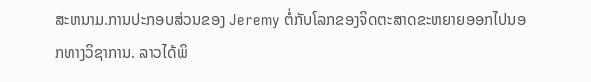ສະຫນາມ.ການປະກອບສ່ວນຂອງ Jeremy ຕໍ່ກັບໂລກຂອງຈິດຕະສາດຂະຫຍາຍອອກໄປນອກທາງວິຊາການ. ລາວໄດ້ພິ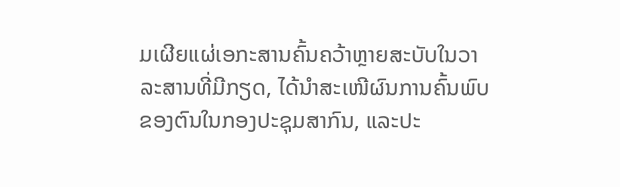ມເຜີຍແຜ່ເອກະສານຄົ້ນຄວ້າຫຼາຍສະບັບໃນວາລະສານທີ່ມີກຽດ, ໄດ້ນຳສະເໜີຜົນການຄົ້ນພົບຂອງຕົນໃນກອງປະຊຸມສາກົນ, ແລະປະ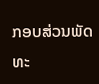ກອບສ່ວນພັດທະ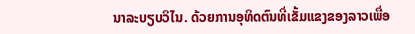ນາລະບຽບວິໄນ. ດ້ວຍການອຸທິດຕົນທີ່ເຂັ້ມແຂງຂອງລາວເພື່ອ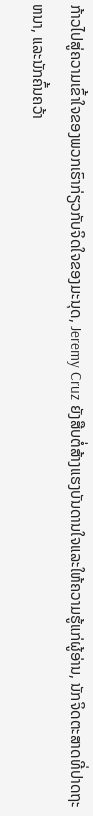ກ້າວໄປສູ່ຄວາມເຂົ້າໃຈຂອງພວກເຮົາກ່ຽວກັບຈິດໃຈຂອງມະນຸດ, Jeremy Cruz ຍັງສືບຕໍ່ສ້າງແຮງບັນດານໃຈແລະໃຫ້ຄວາມຮູ້ແກ່ຜູ້ອ່ານ, ນັກຈິດຕະສາດທີ່ປາດຖະຫນາ, ແລະນັກຄົ້ນຄວ້າ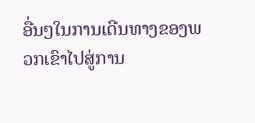ອື່ນໆໃນການເດີນທາງຂອງພວກເຂົາໄປສູ່ການ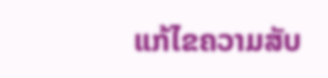ແກ້ໄຂຄວາມສັບ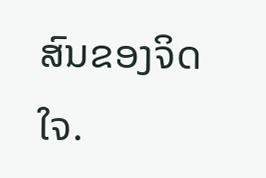ສົນຂອງຈິດໃຈ.